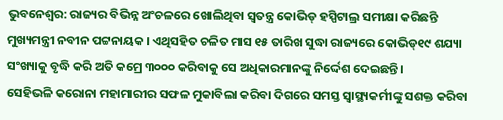ଭୁବନେଶ୍ୱର: ରାଜ୍ୟର ବିଭିନ୍ନ ଅଂଚଳରେ ଖୋଲିଥିବା ସ୍ୱତନ୍ତ୍ର କୋଭିଡ୍ ହସ୍ପିଟାଲ୍ର ସମୀକ୍ଷା କରିଛନ୍ତି ମୁଖ୍ୟମନ୍ତ୍ରୀ ନବୀନ ପଟ୍ଟନାୟକ । ଏଥିସହିତ ଚଳିତ ମାସ ୧୫ ତାରିଖ ସୁଦ୍ଧା ରାଜ୍ୟରେ କୋଭିଡ୍୧୯ ଶଯ୍ୟା ସଂଖ୍ୟାକୁ ବୃଦ୍ଧି କରି ଅତି କମ୍ରେ ୩୦୦୦ କରିବାକୁ ସେ ଅଧିକାରମାନଙ୍କୁ ନିର୍ଦ୍ଦେଶ ଦେଇଛନ୍ତି ।
ସେହିଭଳି କରୋନା ମହାମାରୀର ସଫଳ ମୁକାବିଲା କରିବା ଦିଗରେ ସମସ୍ତ ସ୍ୱାସ୍ଥ୍ୟକର୍ମୀଙ୍କୁ ସଶକ୍ତ କରିବା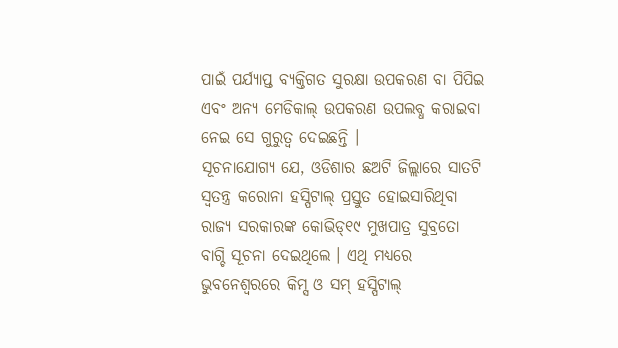ପାଇଁ ପର୍ଯ୍ୟାପ୍ତ ବ୍ୟକ୍ତିଗତ ସୁରକ୍ଷା ଉପକରଣ ବା ପିପିଇ ଏବଂ ଅନ୍ୟ ମେଡିକାଲ୍ ଉପକରଣ ଉପଲବ୍ଧ କରାଇବା ନେଇ ସେ ଗୁରୁତ୍ୱ ଦେଇଛନ୍ତି ।
ସୂଚନାଯୋଗ୍ୟ ଯେ, ଓଡିଶାର ଛଅଟି ଜିଲ୍ଲାରେ ସାତଟି ସ୍ୱତନ୍ତ୍ର କରୋନା ହସ୍ପିଟାଲ୍ ପ୍ରସ୍ତୁତ ହୋଇସାରିଥିବା ରାଜ୍ୟ ସରକାରଙ୍କ କୋଭିଡ୍୧୯ ମୁଖପାତ୍ର ସୁବ୍ରତୋ ବାଗ୍ଚି ସୂଚନା ଦେଇଥିଲେ । ଏଥି ମଧ୍ୟରେ ଭୁବନେଶ୍ୱରରେ କିମ୍ସ ଓ ସମ୍ ହସ୍ପିଟାଲ୍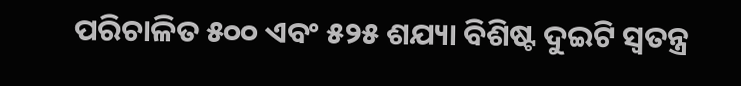ପରିଚାଳିତ ୫୦୦ ଏବଂ ୫୨୫ ଶଯ୍ୟା ବିଶିଷ୍ଟ ଦୁଇଟି ସ୍ୱତନ୍ତ୍ର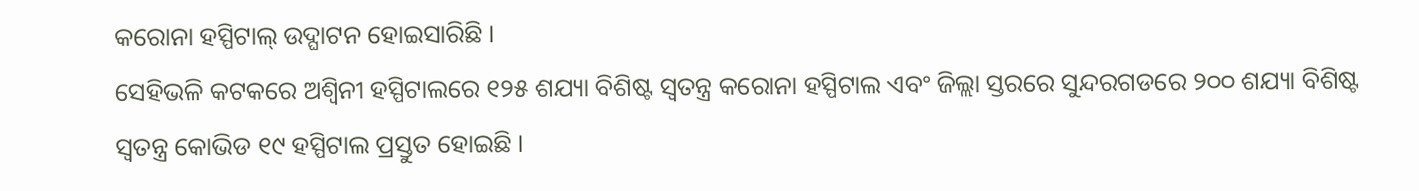କରୋନା ହସ୍ପିଟାଲ୍ ଉଦ୍ଘାଟନ ହୋଇସାରିଛି ।
ସେହିଭଳି କଟକରେ ଅଶ୍ୱିନୀ ହସ୍ପିଟାଲରେ ୧୨୫ ଶଯ୍ୟା ବିଶିଷ୍ଟ ସ୍ୱତନ୍ତ୍ର କରୋନା ହସ୍ପିଟାଲ ଏବଂ ଜିଲ୍ଲା ସ୍ତରରେ ସୁନ୍ଦରଗଡରେ ୨୦୦ ଶଯ୍ୟା ବିଶିଷ୍ଟ ସ୍ୱତନ୍ତ୍ର କୋଭିଡ ୧୯ ହସ୍ପିଟାଲ ପ୍ରସ୍ତୁତ ହୋଇଛି ।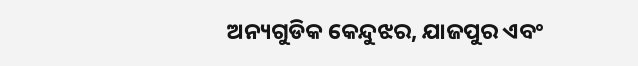ଅନ୍ୟଗୁଡିକ କେନ୍ଦୁଝର, ଯାଜପୁର ଏବଂ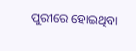ପୁରୀରେ ହୋଇଥିବା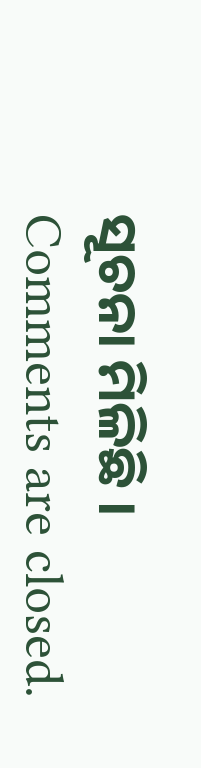ସୂଚନା ମିଳିଛି ।
Comments are closed.